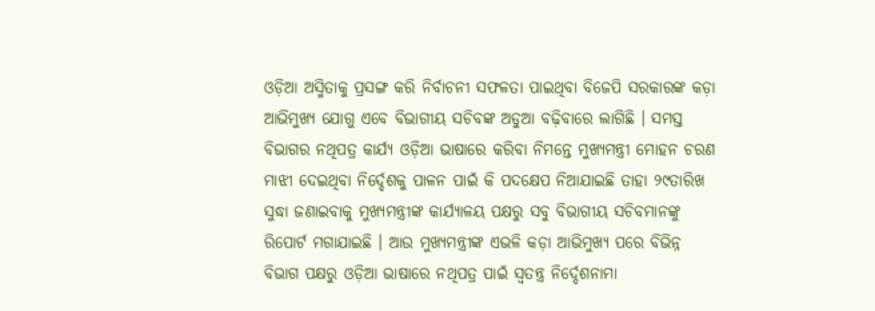ଓଡ଼ିଆ ଅସ୍ମିତାକୁ ପ୍ରସଙ୍ଗ କରି ନିର୍ବାଚନୀ ସଫଳତା ପାଇଥିବା ବିଜେପି ସରକାରଙ୍କ କଡ଼ା ଆଭିମୁଖ୍ୟ ଯୋଗୁ ଏବେ ବିଭାଗୀୟ ସଚିବଙ୍କ ଅଡୁଆ ବଢ଼ିବାରେ ଲାଗିଛି । ସମସ୍ତ ବିଭାଗର ନଥିପତ୍ର କାର୍ଯ୍ୟ ଓଡ଼ିଆ ଭାଷାରେ କରିବା ନିମନ୍ତେ ମୁଖ୍ୟମନ୍ତ୍ରୀ ମୋହନ ଚରଣ ମାଝୀ ଦେଇଥିବା ନିର୍ଦ୍ଦେଶକୁ ପାଳନ ପାଇଁ କି ପଦକ୍ଷେପ ନିଆଯାଇଛି ତାହା ୨୯ତାରିଖ ସୁଦ୍ଧା ଜଣାଇବାକୁ ମୁଖ୍ୟମନ୍ତ୍ରୀଙ୍କ କାର୍ଯ୍ୟାଳୟ ପକ୍ଷରୁ ସବୁ ବିଭାଗୀୟ ସଚିବମାନଙ୍କୁ ରିପୋର୍ଟ ମଗାଯାଇଛି । ଆଉ ମୁଖ୍ୟମନ୍ତ୍ରୀଙ୍କ ଏଭଳି କଡ଼ା ଆଭିମୁଖ୍ୟ ପରେ ବିଭିନ୍ନ ବିଭାଗ ପକ୍ଷରୁ ଓଡ଼ିଆ ଭାଷାରେ ନଥିପତ୍ର ପାଇଁ ସ୍ୱତନ୍ତ୍ର ନିର୍ଦ୍ଦେଶନାମା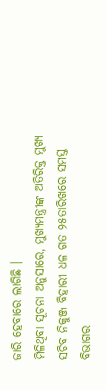ଜାରି ହେବାରେ ଲାଗିଛି ।
ମିଳିଥିବା ସୂଚନା ଅନୁସାରେ, ମୁଖ୍ୟମନ୍ତ୍ରୀଙ୍କ ଅତିରିକ୍ତ ମୁଖ୍ୟ ସଚିବ ନିକୁଞ୍ଜ ବିହାରୀ ଧଳ ଗତ ୨୫ତାରିଖରେ ସମସ୍ତ ବିଭାଗର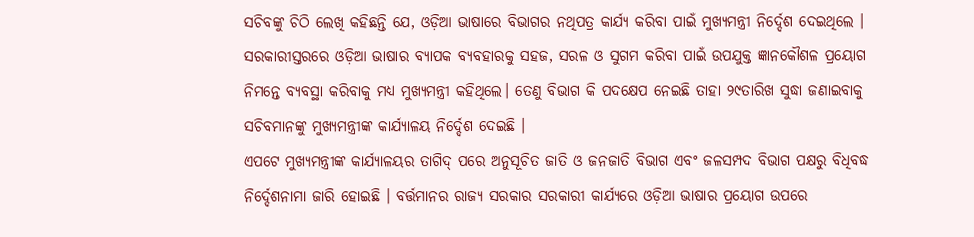ସଚିବଙ୍କୁ ଚିଠି ଲେଖି କହିଛନ୍ତି ଯେ, ଓଡ଼ିଆ ଭାଷାରେ ବିଭାଗର ନଥିପତ୍ର କାର୍ଯ୍ୟ କରିବା ପାଇଁ ମୁଖ୍ୟମନ୍ତ୍ରୀ ନିର୍ଦ୍ଦେଶ ଦେଇଥିଲେ । ସରକାରୀସ୍ତରରେ ଓଡ଼ିଆ ଭାଷାର ବ୍ୟାପକ ବ୍ୟବହାରକୁ ସହଜ, ସରଳ ଓ ସୁଗମ କରିବା ପାଇଁ ଉପଯୁକ୍ତ ଜ୍ଞାନକୌଶଳ ପ୍ରୟୋଗ ନିମନ୍ତେ ବ୍ୟବସ୍ଥା କରିବାକୁ ମଧ୍ୟ ମୁଖ୍ୟମନ୍ତ୍ରୀ କହିଥିଲେ। ତେଣୁ ବିଭାଗ କି ପଦକ୍ଷେପ ନେଇଛି ତାହା ୨୯ତାରିଖ ସୁଦ୍ଧା ଜଣାଇବାକୁ ସଚିବମାନଙ୍କୁ ମୁଖ୍ୟମନ୍ତ୍ରୀଙ୍କ କାର୍ଯ୍ୟାଳୟ ନିର୍ଦ୍ଦେଶ ଦେଇଛି ।
ଏପଟେ ମୁଖ୍ୟମନ୍ତ୍ରୀଙ୍କ କାର୍ଯ୍ୟାଳୟର ତାଗିଦ୍ ପରେ ଅନୁସୂଚିତ ଜାତି ଓ ଜନଜାତି ବିଭାଗ ଏବଂ ଜଳସମ୍ପଦ ବିଭାଗ ପକ୍ଷରୁ ବିଧିବଦ୍ଧ ନିର୍ଦ୍ଦେଶନାମା ଜାରି ହୋଇଛି । ବର୍ତ୍ତମାନର ରାଜ୍ୟ ସରକାର ସରକାରୀ କାର୍ଯ୍ୟରେ ଓଡ଼ିଆ ଭାଷାର ପ୍ରୟୋଗ ଉପରେ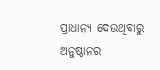ପ୍ରାଧାନ୍ୟ ଦେଉଥିବାରୁ ଅନୁଷ୍ଠାନର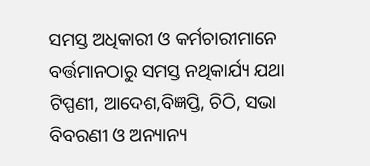ସମସ୍ତ ଅଧିକାରୀ ଓ କର୍ମଚାରୀମାନେ ବର୍ତ୍ତମାନଠାରୁ ସମସ୍ତ ନଥିକାର୍ଯ୍ୟ ଯଥା ଟିପ୍ପଣୀ, ଆଦେଶ,ବିଜ୍ଞପ୍ତି, ଚିଠି, ସଭା ବିବରଣୀ ଓ ଅନ୍ୟାନ୍ୟ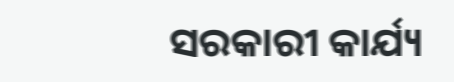ସରକାରୀ କାର୍ଯ୍ୟ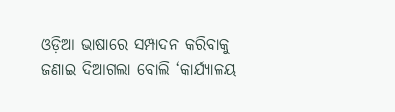ଓଡ଼ିଆ ଭାଷାରେ ସମ୍ପାଦନ କରିବାକୁ ଜଣାଇ ଦିଆଗଲା ବୋଲି ‘କାର୍ଯ୍ୟାଳୟ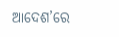ଆଦେଶ’ରେ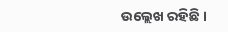ଉଲ୍ଲେଖ ରହିଛି ।